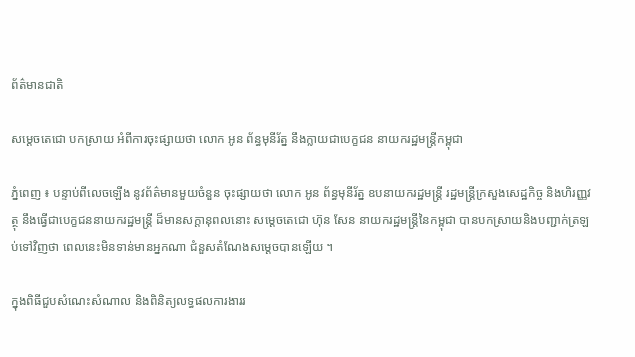ព័ត៌មានជាតិ

សម្ដេចតេជោ បកស្រាយ អំពីការចុះផ្សាយថា លោក អូន ព័ន្ធមុនីរ័ត្ន នឹងក្លាយជាបេក្ខជន នាយករដ្ឋមន្ដ្រីកម្ពុជា

ភ្នំពេញ ៖ បន្ទាប់ពីលេចឡើង នូវព័ត៌មានមួយចំនួន ចុះផ្សាយថា លោក អូន ព័ន្ធមុនីរ័ត្ន ឧបនាយករដ្ឋមន្ដ្រី រដ្ឋមន្ដ្រីក្រសួងសេដ្ឋកិច្ច និងហិរញ្ញវត្ថុ នឹងធ្វើជាបេក្ខជននាយករដ្ឋមន្ដ្រី ដ៏មានសក្តានុពលនោះ សម្ដេចតេជោ ហ៊ុន សែន នាយករដ្ឋមន្ដ្រីនៃកម្ពុជា បានបកស្រាយនិងបញ្ជាក់ត្រឡប់ទៅវិញថា ពេលនេះមិនទាន់មានអ្នកណា ជំនួសតំណែងសម្ដេចបានឡើយ ។

ក្នុងពិធីជួបសំណេះសំណាល និងពិនិត្យលទ្ធផលការងាររ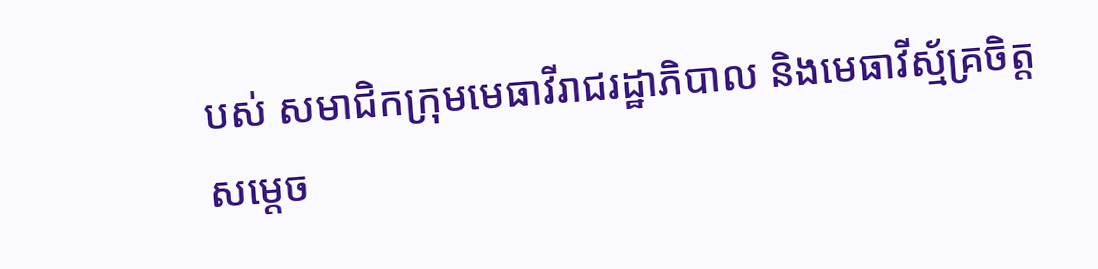បស់ សមាជិកក្រុមមេធាវីរាជរដ្ឋាភិបាល និងមេធាវីស្ម័គ្រចិត្ត សម្តេច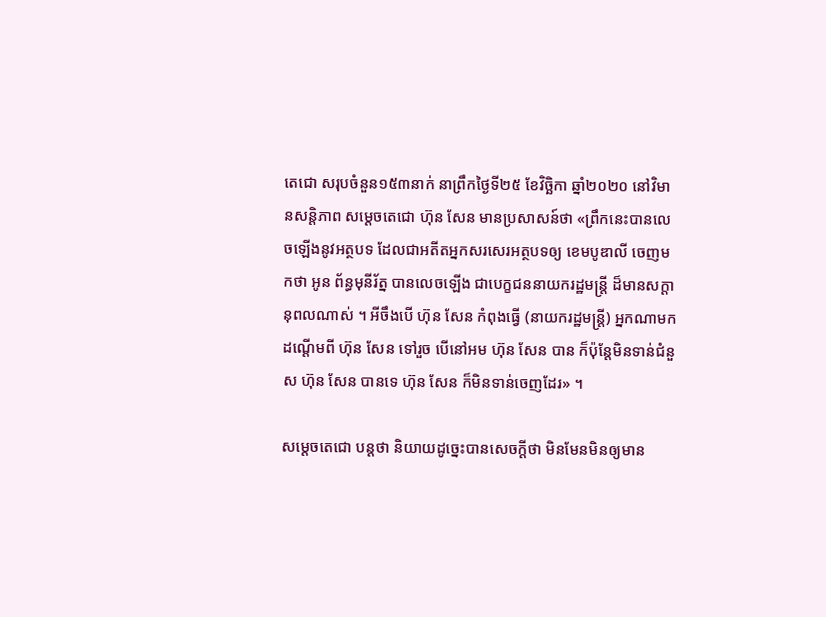តេជោ សរុបចំនួន១៥៣នាក់ នាព្រឹកថ្ងៃទី២៥ ខែវិច្ឆិកា ឆ្នាំ២០២០ នៅវិមានសន្ដិភាព សម្ដេចតេជោ ហ៊ុន សែន មានប្រសាសន៍ថា «ព្រឹកនេះបានលេចឡើងនូវអត្ថបទ ដែលជាអតីតអ្នកសរសេរអត្ថបទឲ្យ ខេមបូឌាលី ចេញមកថា អូន ព័ន្ធមុនីរ័ត្ន បានលេចឡើង ជាបេក្ខជននាយករដ្ឋមន្ដ្រី ដ៏មានសក្តានុពលណាស់ ។ អីចឹងបើ ហ៊ុន សែន កំពុងធ្វើ (នាយករដ្ឋមន្ដ្រី) អ្នកណាមកដណ្ដើមពី ហ៊ុន សែន ទៅរួច បើនៅអម ហ៊ុន សែន បាន ក៏ប៉ុន្ដែមិនទាន់ជំនួស ហ៊ុន សែន បានទេ ហ៊ុន សែន ក៏មិនទាន់ចេញដែរ» ។

សម្ដេចតេជោ បន្ដថា និយាយដូច្នេះបានសេចក្ដីថា មិនមែនមិនឲ្យមាន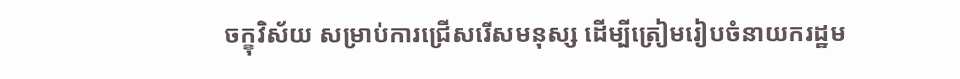ចក្ខុវិស័យ សម្រាប់ការជ្រើសរើសមនុស្ស ដើម្បីត្រៀមរៀបចំនាយករដ្ឋម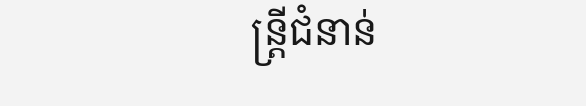ន្ដ្រីជំនាន់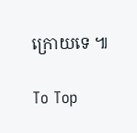ក្រោយទេ ៕

To Top